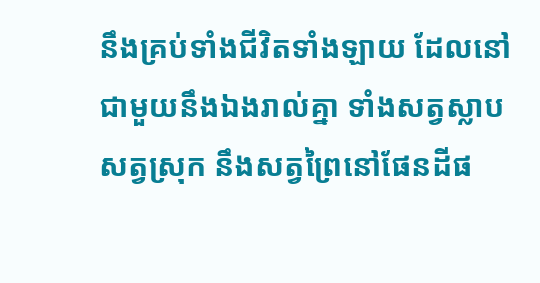នឹងគ្រប់ទាំងជីវិតទាំងឡាយ ដែលនៅជាមួយនឹងឯងរាល់គ្នា ទាំងសត្វស្លាប សត្វស្រុក នឹងសត្វព្រៃនៅផែនដីផ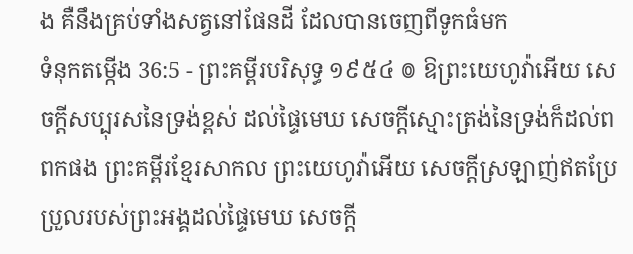ង គឺនឹងគ្រប់ទាំងសត្វនៅផែនដី ដែលបានចេញពីទូកធំមក
ទំនុកតម្កើង 36:5 - ព្រះគម្ពីរបរិសុទ្ធ ១៩៥៤ ៙ ឱព្រះយេហូវ៉ាអើយ សេចក្ដីសប្បុរសនៃទ្រង់ខ្ពស់ ដល់ផ្ទៃមេឃ សេចក្ដីស្មោះត្រង់នៃទ្រង់ក៏ដល់ពពកផង ព្រះគម្ពីរខ្មែរសាកល ព្រះយេហូវ៉ាអើយ សេចក្ដីស្រឡាញ់ឥតប្រែប្រួលរបស់ព្រះអង្គដល់ផ្ទៃមេឃ សេចក្ដី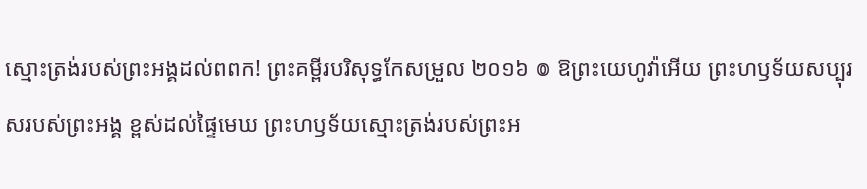ស្មោះត្រង់របស់ព្រះអង្គដល់ពពក! ព្រះគម្ពីរបរិសុទ្ធកែសម្រួល ២០១៦ ៙ ឱព្រះយេហូវ៉ាអើយ ព្រះហឫទ័យសប្បុរសរបស់ព្រះអង្គ ខ្ពស់ដល់ផ្ទៃមេឃ ព្រះហឫទ័យស្មោះត្រង់របស់ព្រះអ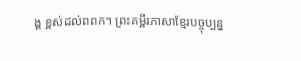ង្គ ខ្ពស់ដល់ពពក។ ព្រះគម្ពីរភាសាខ្មែរបច្ចុប្បន្ន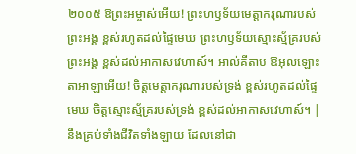២០០៥ ឱព្រះអម្ចាស់អើយ! ព្រះហឫទ័យមេត្តាករុណារបស់ព្រះអង្គ ខ្ពស់រហូតដល់ផ្ទៃមេឃ ព្រះហឫទ័យស្មោះស្ម័គ្ររបស់ព្រះអង្គ ខ្ពស់ដល់អាកាសវេហាស៍។ អាល់គីតាប ឱអុលឡោះតាអាឡាអើយ! ចិត្តមេត្តាករុណារបស់ទ្រង់ ខ្ពស់រហូតដល់ផ្ទៃមេឃ ចិត្តស្មោះស្ម័គ្ររបស់ទ្រង់ ខ្ពស់ដល់អាកាសវេហាស៍។ |
នឹងគ្រប់ទាំងជីវិតទាំងឡាយ ដែលនៅជា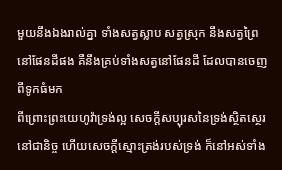មួយនឹងឯងរាល់គ្នា ទាំងសត្វស្លាប សត្វស្រុក នឹងសត្វព្រៃនៅផែនដីផង គឺនឹងគ្រប់ទាំងសត្វនៅផែនដី ដែលបានចេញពីទូកធំមក
ពីព្រោះព្រះយេហូវ៉ាទ្រង់ល្អ សេចក្ដីសប្បុរសនៃទ្រង់ស្ថិតស្ថេរនៅជានិច្ច ហើយសេចក្ដីស្មោះត្រង់របស់ទ្រង់ ក៏នៅអស់ទាំង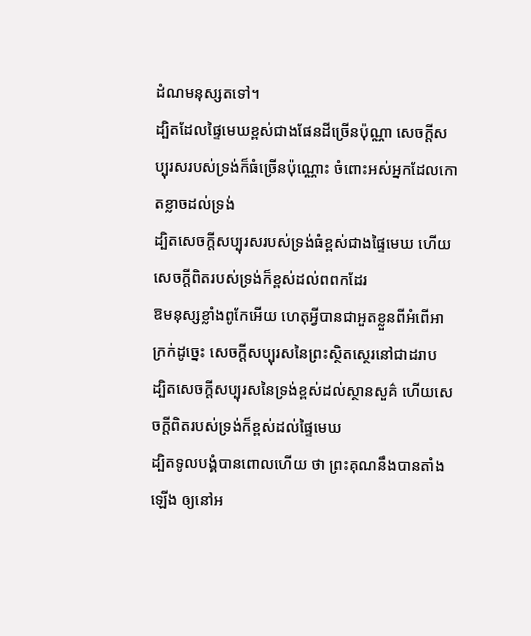ដំណមនុស្សតទៅ។
ដ្បិតដែលផ្ទៃមេឃខ្ពស់ជាងផែនដីច្រើនប៉ុណ្ណា សេចក្ដីសប្បុរសរបស់ទ្រង់ក៏ធំច្រើនប៉ុណ្ណោះ ចំពោះអស់អ្នកដែលកោតខ្លាចដល់ទ្រង់
ដ្បិតសេចក្ដីសប្បុរសរបស់ទ្រង់ធំខ្ពស់ជាងផ្ទៃមេឃ ហើយសេចក្ដីពិតរបស់ទ្រង់ក៏ខ្ពស់ដល់ពពកដែរ
ឱមនុស្សខ្លាំងពូកែអើយ ហេតុអ្វីបានជាអួតខ្លួនពីអំពើអាក្រក់ដូច្នេះ សេចក្ដីសប្បុរសនៃព្រះស្ថិតស្ថេរនៅជាដរាប
ដ្បិតសេចក្ដីសប្បុរសនៃទ្រង់ខ្ពស់ដល់ស្ថានសួគ៌ ហើយសេចក្ដីពិតរបស់ទ្រង់ក៏ខ្ពស់ដល់ផ្ទៃមេឃ
ដ្បិតទូលបង្គំបានពោលហើយ ថា ព្រះគុណនឹងបានតាំងឡើង ឲ្យនៅអ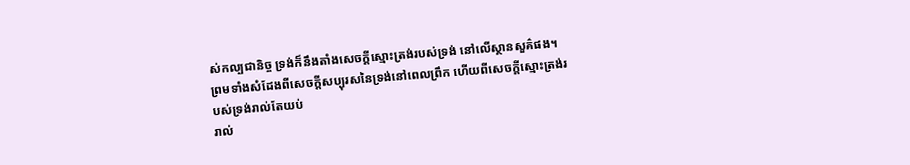ស់កល្បជានិច្ច ទ្រង់ក៏នឹងតាំងសេចក្ដីស្មោះត្រង់របស់ទ្រង់ នៅលើស្ថានសួគ៌ផង។
ព្រមទាំងសំដែងពីសេចក្ដីសប្បុរសនៃទ្រង់នៅពេលព្រឹក ហើយពីសេចក្ដីស្មោះត្រង់របស់ទ្រង់រាល់តែយប់
រាល់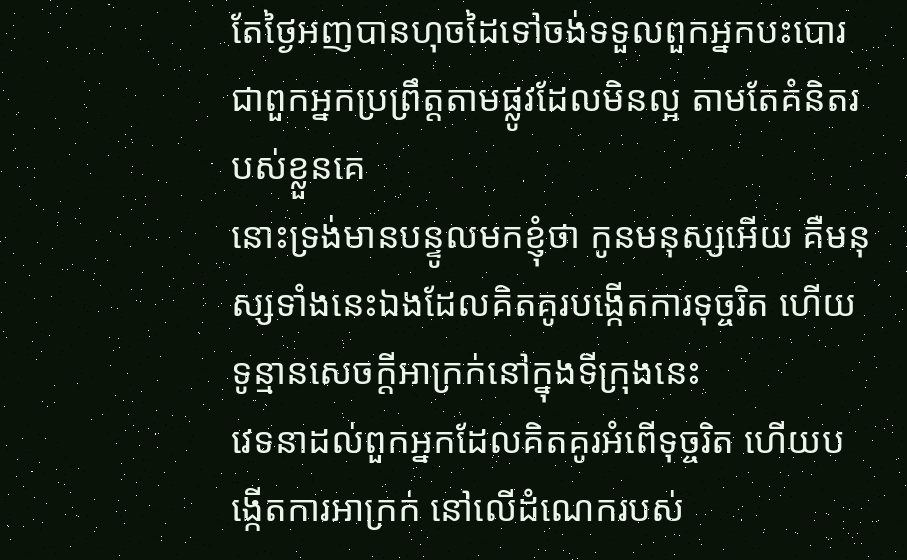តែថ្ងៃអញបានហុចដៃទៅចង់ទទួលពួកអ្នកបះបោរ ជាពួកអ្នកប្រព្រឹត្តតាមផ្លូវដែលមិនល្អ តាមតែគំនិតរបស់ខ្លួនគេ
នោះទ្រង់មានបន្ទូលមកខ្ញុំថា កូនមនុស្សអើយ គឺមនុស្សទាំងនេះឯងដែលគិតគូរបង្កើតការទុច្ចរិត ហើយទូន្មានសេចក្ដីអាក្រក់នៅក្នុងទីក្រុងនេះ
វេទនាដល់ពួកអ្នកដែលគិតគូរអំពើទុច្ចរិត ហើយបង្កើតការអាក្រក់ នៅលើដំណេករបស់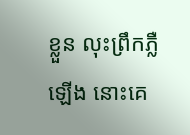ខ្លួន លុះព្រឹកភ្លឺឡើង នោះគេ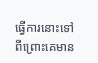ធ្វើការនោះទៅ ពីព្រោះគេមាន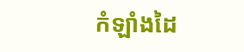កំឡាំងដៃ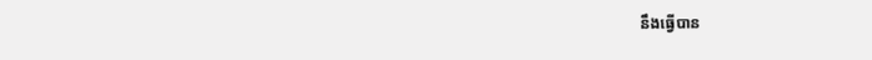នឹងធ្វើបាន